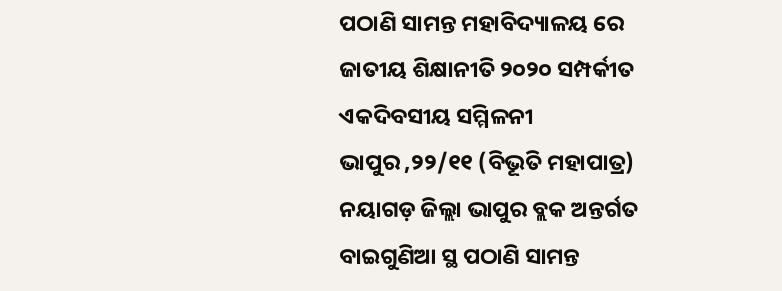ପଠାଣି ସାମନ୍ତ ମହାବିଦ୍ୟାଳୟ ରେ ଜାତୀୟ ଶିକ୍ଷାନୀତି ୨୦୨୦ ସମ୍ପର୍କୀତ ଏକଦିବସୀୟ ସମ୍ମିଳନୀ
ଭାପୁର ,୨୨/୧୧ (ବିଭୂତି ମହାପାତ୍ର) ନୟାଗଡ଼ ଜିଲ୍ଲା ଭାପୁର ବ୍ଲକ ଅନ୍ତର୍ଗତ ବାଇଗୁଣିଆ ସ୍ଥ ପଠାଣି ସାମନ୍ତ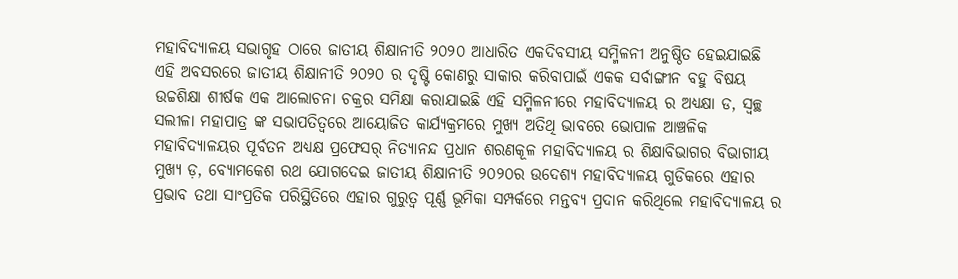ମହାବିଦ୍ୟାଳୟ ସଭାଗୃହ ଠାରେ ଜାତୀୟ ଶିକ୍ଷାନୀତି ୨୦୨୦ ଆଧାରିତ ଏକଦିବସୀୟ ସମ୍ମିଳନୀ ଅନୁଷ୍ଠିତ ହେଇଯାଇଛି ଏହି ଅବସରରେ ଜାତୀୟ ଶିକ୍ଷାନୀତି ୨୦୨୦ ର ଦୃଷ୍ଟି କୋଣରୁ ସାକାର କରିବାପାଇଁ ଏକକ ସର୍ବାଙ୍ଗୀନ ବହୁ ବିଷୟ ଉଚ୍ଚଶିକ୍ଷା ଶୀର୍ଷକ ଏକ ଆଲୋଚନା ଚକ୍ରର ସମିକ୍ଷା କରାଯାଇଛି ଏହି ସମ୍ମିଳନୀରେ ମହାବିଦ୍ୟାଳୟ ର ଅଧ୍ୟକ୍ଷା ଡ, ସ୍ବଚ୍ଛ ସଲୀଳା ମହାପାତ୍ର ଙ୍କ ସଭାପତିତ୍ବରେ ଆୟୋଜିତ କାର୍ଯ୍ୟକ୍ରମରେ ମୁଖ୍ୟ ଅତିଥି ଭାବରେ ଭୋପାଳ ଆଞ୍ଚଳିକ ମହାବିଦ୍ୟାଳୟର ପୂର୍ବତନ ଅଧ୍ୟକ୍ଷ ପ୍ରଫେସର୍ ନିତ୍ୟାନନ୍ଦ ପ୍ରଧାନ ଶରଣକୂଳ ମହାବିଦ୍ୟାଳୟ ର ଶିକ୍ଷାବିଭାଗର ବିଭାଗୀୟ ମୁଖ୍ୟ ଡ଼, ବ୍ୟୋମକେଶ ରଥ ଯୋଗଦେଇ ଜାତୀୟ ଶିକ୍ଷାନୀତି ୨୦୨୦ର ଉଦେଶ୍ୟ ମହାବିଦ୍ୟାଳୟ ଗୁଡିକରେ ଏହାର ପ୍ରଭାବ ତଥା ସାଂପ୍ରତିକ ପରିସ୍ଥିତିରେ ଏହାର ଗୁରୁତ୍ଵ ପୂର୍ଣ୍ଣ ଭୂମିକା ସମ୍ପର୍କରେ ମନ୍ତବ୍ୟ ପ୍ରଦାନ କରିଥିଲେ ମହାବିଦ୍ୟାଳୟ ର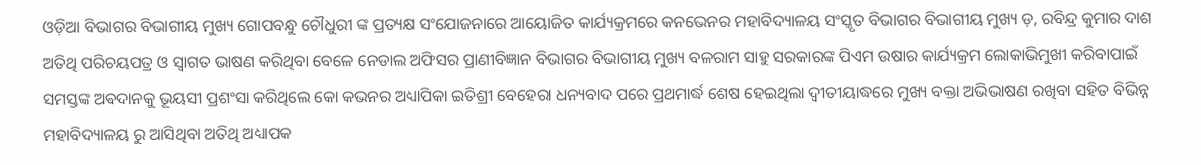ଓଡ଼ିଆ ବିଭାଗର ବିଭାଗୀୟ ମୁଖ୍ୟ ଗୋପବନ୍ଧୁ ଚୌଧୁରୀ ଙ୍କ ପ୍ରତ୍ୟକ୍ଷ ସଂଯୋଜନାରେ ଆୟୋଜିତ କାର୍ଯ୍ୟକ୍ରମରେ କନଭେନର ମହାବିଦ୍ୟାଳୟ ସଂସ୍କୃତ ବିଭାଗର ବିଭାଗୀୟ ମୁଖ୍ୟ ଡ଼, ରବିନ୍ଦ୍ର କୁମାର ଦାଶ ଅତିଥି ପରିଚୟପତ୍ର ଓ ସ୍ବାଗତ ଭାଷଣ କରିଥିବା ବେଳେ ନେଡାଲ ଅଫିସର ପ୍ରାଣୀବିଜ୍ଞାନ ବିଭାଗର ବିଭାଗୀୟ ମୁଖ୍ୟ ବଳରାମ ସାହୁ ସରକାରଙ୍କ ପିଏମ ଉଷାର କାର୍ଯ୍ୟକ୍ରମ ଲୋକାଭିମୁଖୀ କରିବାପାଇଁ ସମସ୍ତଙ୍କ ଅଵଦାନକୁ ଭୂୟସୀ ପ୍ରଶଂସା କରିଥିଲେ କୋ କଭନର ଅଧ୍ୟାପିକା ଇତିଶ୍ରୀ ବେହେରା ଧନ୍ୟବାଦ ପରେ ପ୍ରଥମାର୍ଦ୍ଧ ଶେଷ ହେଇଥିଲା ଦ୍ଵୀତୀୟାଦ୍ଧରେ ମୁଖ୍ୟ ବକ୍ତା ଅଭିଭାଷଣ ରଖିବା ସହିତ ବିଭିନ୍ନ ମହାବିଦ୍ୟାଳୟ ରୁ ଆସିଥିବା ଅତିଥି ଅଧ୍ୟାପକ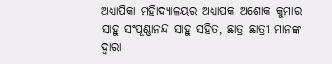ଅଧ୍ୟାପିକା ମହାିଦ୍ୟାଳୟର ଅଧ୍ୟାପକ ଅଶୋକ କୁମାର ସାହୁ ସଂପୂଣ୍ଣାନନ୍ଦ ସାହୁ ସହିତ, ଛାତ୍ର ଛାତ୍ରୀ ମାନଙ୍କ ଦ୍ଵାରା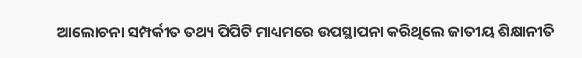ଆଲୋଚନା ସମ୍ପର୍କୀତ ତଥ୍ୟ ପିପିଟି ମାଧ୍ୟମରେ ଉପସ୍ଥାପନା କରିଥିଲେ ଜାତୀୟ ଶିକ୍ଷାନୀତି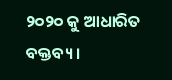୨୦୨୦ କୁ ଆଧାରିତ ବକ୍ତବ୍ୟ ।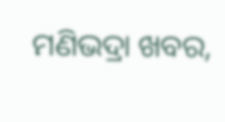ମଣିଭଦ୍ରା ଖବର,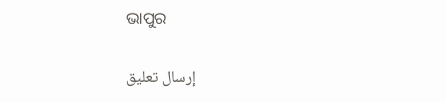ଭାପୁର


إرسال تعليق